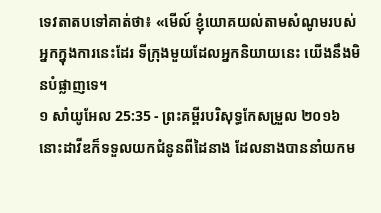ទេវតាតបទៅគាត់ថា៖ «មើល៍ ខ្ញុំយោគយល់តាមសំណូមរបស់អ្នកក្នុងការនេះដែរ ទីក្រុងមួយដែលអ្នកនិយាយនេះ យើងនឹងមិនបំផ្លាញទេ។
១ សាំយូអែល 25:35 - ព្រះគម្ពីរបរិសុទ្ធកែសម្រួល ២០១៦ នោះដាវីឌក៏ទទួលយកជំនូនពីដៃនាង ដែលនាងបាននាំយកម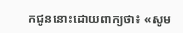កជូននោះដោយពាក្យថា៖ «សូម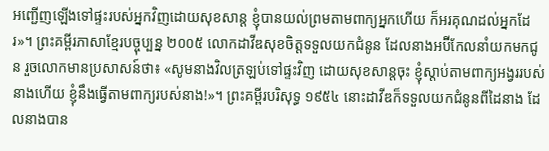អញ្ជើញឡើងទៅផ្ទះរបស់អ្នកវិញដោយសុខសាន្ត ខ្ញុំបានយល់ព្រមតាមពាក្យអ្នកហើយ ក៏អរគុណដល់អ្នកដែរ»។ ព្រះគម្ពីរភាសាខ្មែរបច្ចុប្បន្ន ២០០៥ លោកដាវីឌសុខចិត្តទទួលយកជំនូន ដែលនាងអប៊ីកែលនាំយកមកជូន រួចលោកមានប្រសាសន៍ថា៖ «សូមនាងវិលត្រឡប់ទៅផ្ទះវិញ ដោយសុខសាន្តចុះ ខ្ញុំស្ដាប់តាមពាក្យអង្វររបស់នាងហើយ ខ្ញុំនឹងធ្វើតាមពាក្យរបស់នាង!»។ ព្រះគម្ពីរបរិសុទ្ធ ១៩៥៤ នោះដាវីឌក៏ទទួលយកជំនូនពីដៃនាង ដែលនាងបាន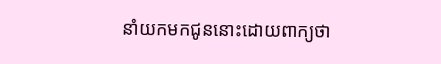នាំយកមកជូននោះដោយពាក្យថា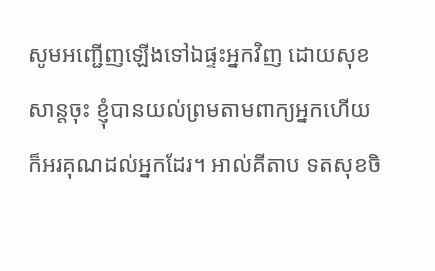សូមអញ្ជើញឡើងទៅឯផ្ទះអ្នកវិញ ដោយសុខសាន្តចុះ ខ្ញុំបានយល់ព្រមតាមពាក្យអ្នកហើយ ក៏អរគុណដល់អ្នកដែរ។ អាល់គីតាប ទតសុខចិ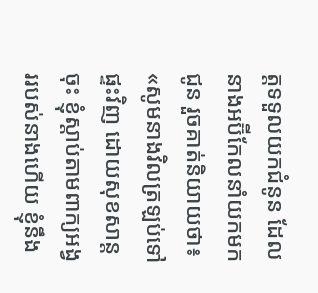ត្តទទួលយកជំនូន ដែលនាងអប៊ីកែលនាំយកមកជូន រួចគាត់និយាយថា៖ «សូមនាងវិលត្រឡប់ទៅផ្ទះវិញ ដោយសុខសាន្តចុះ ខ្ញុំស្តាប់តាមពាក្យអង្វររបស់នាងហើយ ខ្ញុំនឹង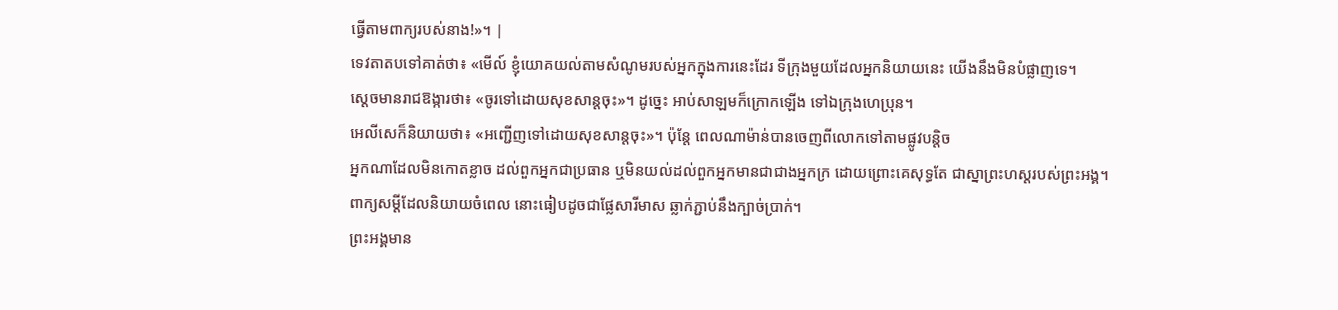ធ្វើតាមពាក្យរបស់នាង!»។ |
ទេវតាតបទៅគាត់ថា៖ «មើល៍ ខ្ញុំយោគយល់តាមសំណូមរបស់អ្នកក្នុងការនេះដែរ ទីក្រុងមួយដែលអ្នកនិយាយនេះ យើងនឹងមិនបំផ្លាញទេ។
ស្ដេចមានរាជឱង្ការថា៖ «ចូរទៅដោយសុខសាន្តចុះ»។ ដូច្នេះ អាប់សាឡមក៏ក្រោកឡើង ទៅឯក្រុងហេប្រុន។
អេលីសេក៏និយាយថា៖ «អញ្ជើញទៅដោយសុខសាន្តចុះ»។ ប៉ុន្តែ ពេលណាម៉ាន់បានចេញពីលោកទៅតាមផ្លូវបន្តិច
អ្នកណាដែលមិនកោតខ្លាច ដល់ពួកអ្នកជាប្រធាន ឬមិនយល់ដល់ពួកអ្នកមានជាជាងអ្នកក្រ ដោយព្រោះគេសុទ្ធតែ ជាស្នាព្រះហស្តរបស់ព្រះអង្គ។
ពាក្យសម្ដីដែលនិយាយចំពេល នោះធៀបដូចជាផ្លែសារីមាស ឆ្លាក់ភ្ជាប់នឹងក្បាច់ប្រាក់។
ព្រះអង្គមាន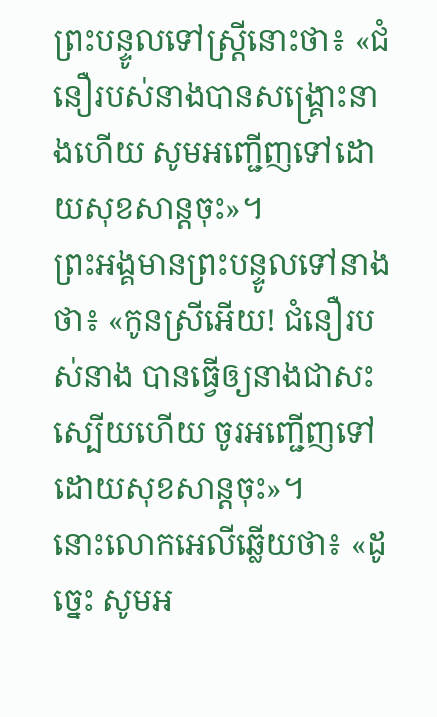ព្រះបន្ទូលទៅស្ត្រីនោះថា៖ «ជំនឿរបស់នាងបានសង្គ្រោះនាងហើយ សូមអញ្ជើញទៅដោយសុខសាន្តចុះ»។
ព្រះអង្គមានព្រះបន្ទូលទៅនាងថា៖ «កូនស្រីអើយ! ជំនឿរបស់នាង បានធ្វើឲ្យនាងជាសះស្បើយហើយ ចូរអញ្ជើញទៅដោយសុខសាន្តចុះ»។
នោះលោកអេលីឆ្លើយថា៖ «ដូច្នេះ សូមអ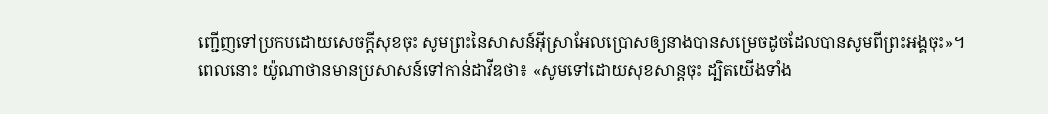ញ្ជើញទៅប្រកបដោយសេចក្ដីសុខចុះ សូមព្រះនៃសាសន៍អ៊ីស្រាអែលប្រោសឲ្យនាងបានសម្រេចដូចដែលបានសូមពីព្រះអង្គចុះ»។
ពេលនោះ យ៉ូណាថានមានប្រសាសន៍ទៅកាន់ដាវីឌថា៖ «សូមទៅដោយសុខសាន្តចុះ ដ្បិតយើងទាំង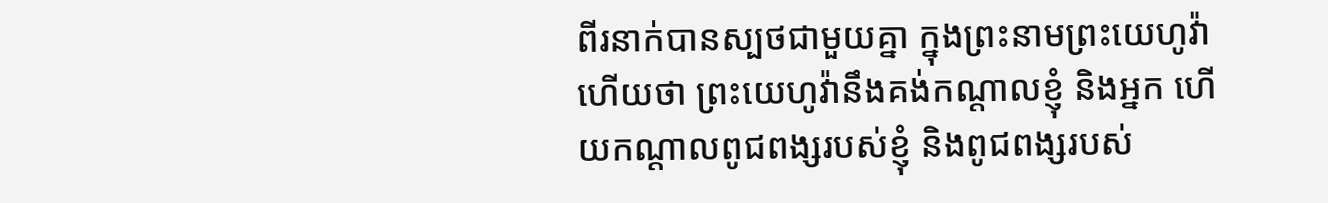ពីរនាក់បានស្បថជាមួយគ្នា ក្នុងព្រះនាមព្រះយេហូវ៉ាហើយថា ព្រះយេហូវ៉ានឹងគង់កណ្ដាលខ្ញុំ និងអ្នក ហើយកណ្ដាលពូជពង្សរបស់ខ្ញុំ និងពូជពង្សរបស់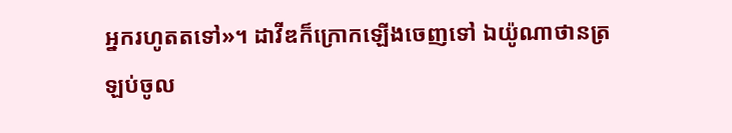អ្នករហូតតទៅ»។ ដាវីឌក៏ក្រោកឡើងចេញទៅ ឯយ៉ូណាថានត្រឡប់ចូល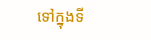ទៅក្នុងទី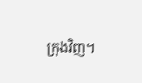ក្រុងវិញ។